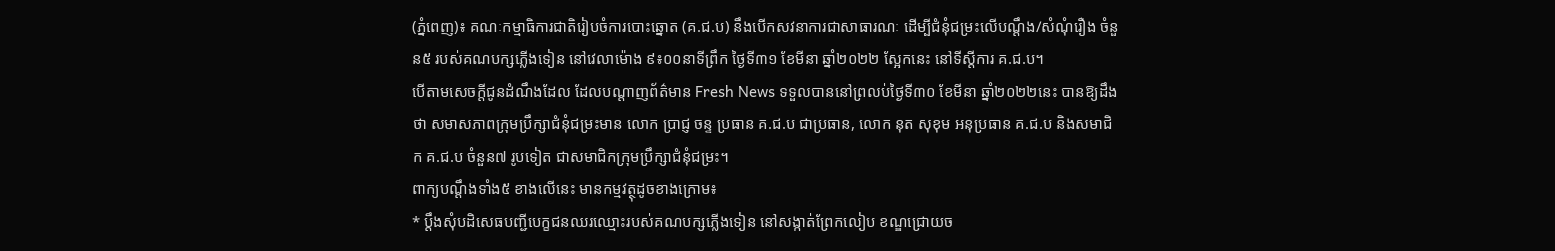(ភ្នំពេញ)៖ គណៈកម្មាធិការជាតិរៀបចំការបោះឆ្នោត (គ.ជ.ប) នឹងបើកសវនាការជាសាធារណៈ ដើម្បីជំនុំជម្រះលើបណ្ដឹង/សំណុំរឿង ចំនួន៥ របស់គណបក្សភ្លើងទៀន នៅវេលាម៉ោង ៩៖០០នាទីព្រឹក ថ្ងៃទី៣១ ខែមីនា ឆ្នាំ២០២២ ស្អែកនេះ នៅទីស្ដីការ គ.ជ.ប។
បើតាមសេចក្តីជូនដំណឹងដែល ដែលបណ្តាញព័ត៌មាន Fresh News ទទួលបាននៅព្រលប់ថ្ងៃទី៣០ ខែមីនា ឆ្នាំ២០២២នេះ បានឱ្យដឹងថា សមាសភាពក្រុមប្រឹក្សាជំនុំជម្រះមាន លោក ប្រាជ្ញ ចន្ទ ប្រធាន គ.ជ.ប ជាប្រធាន, លោក នុត សុខុម អនុប្រធាន គ.ជ.ប និងសមាជិក គ.ជ.ប ចំនួន៧ រូបទៀត ជាសមាជិកក្រុមប្រឹក្សាជំនុំជម្រះ។
ពាក្យបណ្ដឹងទាំង៥ ខាងលើនេះ មានកម្មវត្ថុដូចខាងក្រោម៖
* ប្ដឹងសុំបដិសេធបញ្ជីបេក្ខជនឈរឈ្មោះរបស់គណបក្សភ្លើងទៀន នៅសង្កាត់ព្រែកលៀប ខណ្ឌជ្រោយច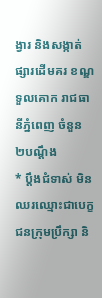ង្វារ និងសង្កាត់ផ្សារដើមគរ ខណ្ឌទួលគោក រាជធានីភ្នំពេញ ចំនួន ២បណ្ដឹង
* ប្ដឹងជំទាស់ មិនឈរឈ្មោះជាបេក្ខជនក្រុមប្រឹក្សា និ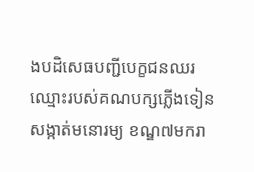ងបដិសេធបញ្ជីបេក្ខជនឈរឈ្មោះរបស់គណបក្សភ្លើងទៀន សង្កាត់មនោរម្យ ខណ្ឌ៧មករា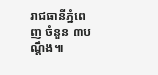រាជធានីភ្នំពេញ ចំនួន ៣បណ្ដឹង៕